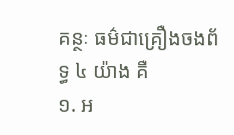គន្ថៈ ធម៌ជាគ្រឿងចងព័ទ្ធ ៤ យ៉ាង គឺ
១. អ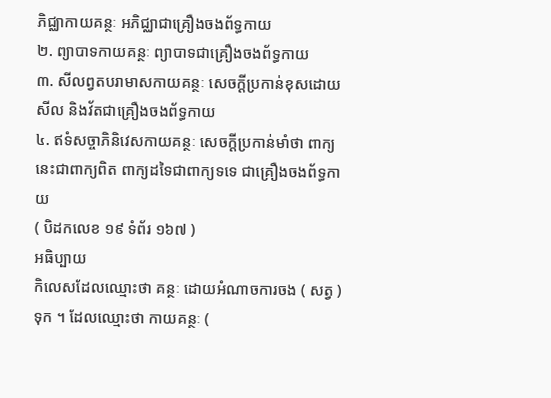ភិជ្ឈាកាយគន្ថៈ អភិជ្ឈាជាគ្រឿងចងព័ទ្ធកាយ
២. ព្យាបាទកាយគន្ថៈ ព្យាបាទជាគ្រឿងចងព័ទ្ធកាយ
៣. សីលព្វតបរាមាសកាយគន្ថៈ សេចក្ដីប្រកាន់ខុសដោយសីល និងវ័តជាគ្រឿងចងព័ទ្ធកាយ
៤. ឥទំសច្ចាភិនិវេសកាយគន្ថៈ សេចក្ដីប្រកាន់មាំថា ពាក្យនេះជាពាក្យពិត ពាក្យដទៃជាពាក្យទទេ ជាគ្រឿងចងព័ទ្ធកាយ
( បិដកលេខ ១៩ ទំព័រ ១៦៧ )
អធិប្បាយ
កិលេសដែលឈ្មោះថា គន្ថៈ ដោយអំណាចការចង ( សត្វ ) ទុក ។ ដែលឈ្មោះថា កាយគន្ថៈ (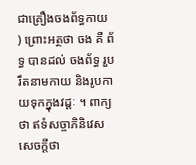ជាគ្រឿងចងព័ទ្ធកាយ ) ព្រោះអត្ថថា ចង គឺ ព័ទ្ធ បានដល់ ចងព័ទ្ធ រួបរឹតនាមកាយ និងរូបកាយទុកក្នុងវដ្ដៈ ។ ពាក្យថា ឥទំសច្ចាភិនិវេស សេចក្ដីថា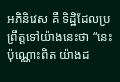អភិនិវេស គឺ ទិដ្ឋិដែលប្រព្រឹត្តទៅយ៉ាងនេះថា “នេះប៉ុណ្ណោះពិត យ៉ាងដ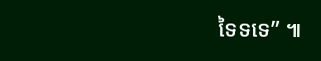ទៃទទេ” ៕